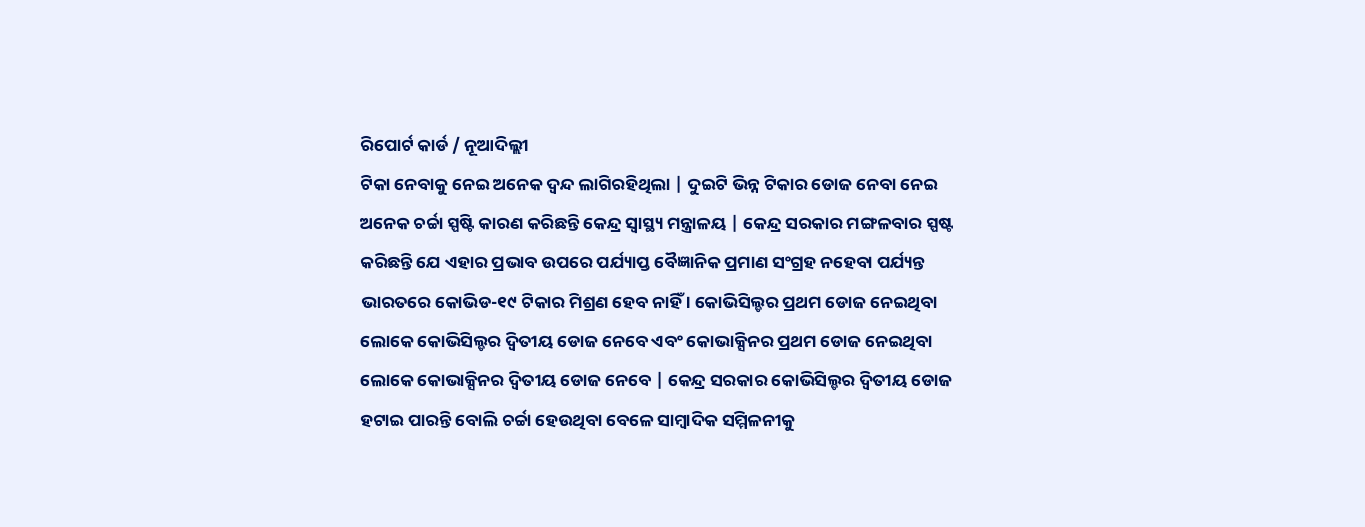ରିପୋର୍ଟ କାର୍ଡ / ନୂଆଦିଲ୍ଲୀ
ଟିକା ନେବାକୁ ନେଇ ଅନେକ ଦ୍ଵନ୍ଦ ଲାଗିରହିଥିଲା | ଦୁଇଟି ଭିନ୍ନ ଟିକାର ଡୋଜ ନେବା ନେଇ ଅନେକ ଚର୍ଚ୍ଚା ସ୍ପଷ୍ଟି କାରଣ କରିଛନ୍ତି କେନ୍ଦ୍ର ସ୍ୱାସ୍ଥ୍ୟ ମନ୍ତ୍ରାଳୟ | କେନ୍ଦ୍ର ସରକାର ମଙ୍ଗଳବାର ସ୍ପଷ୍ଟ କରିଛନ୍ତି ଯେ ଏହାର ପ୍ରଭାବ ଉପରେ ପର୍ଯ୍ୟାପ୍ତ ବୈଜ୍ଞାନିକ ପ୍ରମାଣ ସଂଗ୍ରହ ନହେବା ପର୍ଯ୍ୟନ୍ତ ଭାରତରେ କୋଭିଡ-୧୯ ଟିକାର ମିଶ୍ରଣ ହେବ ନାହିଁ । କୋଭିସିଲ୍ଡର ପ୍ରଥମ ଡୋଜ ନେଇଥିବା ଲୋକେ କୋଭିସିଲ୍ଡର ଦ୍ଵିତୀୟ ଡୋଜ ନେବେ ଏବଂ କୋଭାକ୍ସିନର ପ୍ରଥମ ଡୋଜ ନେଇଥିବା ଲୋକେ କୋଭାକ୍ସିନର ଦ୍ଵିତୀୟ ଡୋଜ ନେବେ | କେନ୍ଦ୍ର ସରକାର କୋଭିସିଲ୍ଡର ଦ୍ଵିତୀୟ ଡୋଜ ହଟାଇ ପାରନ୍ତି ବୋଲି ଚର୍ଚ୍ଚା ହେଉଥିବା ବେଳେ ସାମ୍ବାଦିକ ସମ୍ମିଳନୀକୁ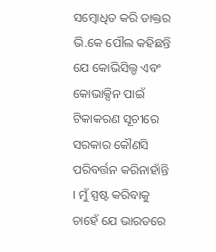ସମ୍ବୋଧିତ କରି ଡାକ୍ତର ଭି.କେ ପୌଲ କହିଛନ୍ତି ଯେ କୋଭିସିଲ୍ଡ ଏବଂ କୋଭାକ୍ସିନ ପାଇଁ ଟିକାକରଣ ସୂଚୀରେ ସରକାର କୌଣସି ପରିବର୍ତ୍ତନ କରିନାହାଁନ୍ତି । ମୁଁ ସ୍ପଷ୍ଟ କରିବାକୁ ଚାହେଁ ଯେ ଭାରତରେ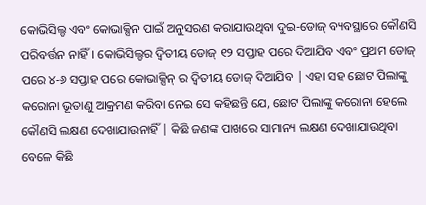କୋଭିସିଲ୍ଡ ଏବଂ କୋଭାକ୍ସିନ ପାଇଁ ଅନୁସରଣ କରାଯାଉଥିବା ଦୁଇ-ଡୋଜ୍ ବ୍ୟବସ୍ଥାରେ କୌଣସି ପରିବର୍ତ୍ତନ ନାହିଁ। କୋଭିସିଲ୍ଡର ଦ୍ୱିତୀୟ ଡୋଜ୍ ୧୨ ସପ୍ତାହ ପରେ ଦିଆଯିବ ଏବଂ ପ୍ରଥମ ଡୋଜ୍ ପରେ ୪-୬ ସପ୍ତାହ ପରେ କୋଭାକ୍ସିନ୍ ର ଦ୍ୱିତୀୟ ଡୋଜ୍ ଦିଆଯିବ | ଏହା ସହ ଛୋଟ ପିଲାଙ୍କୁ କରୋନା ଭୂତାଣୁ ଆକ୍ରମଣ କରିବା ନେଇ ସେ କହିଛନ୍ତି ଯେ, ଛୋଟ ପିଲାଙ୍କୁ କରୋନା ହେଲେ କୌଣସି ଲକ୍ଷଣ ଦେଖାଯାଉନାହିଁ | କିଛି ଜଣଙ୍କ ପାଖରେ ସାମାନ୍ୟ ଲକ୍ଷଣ ଦେଖାଯାଉଥିବା ବେଳେ କିଛି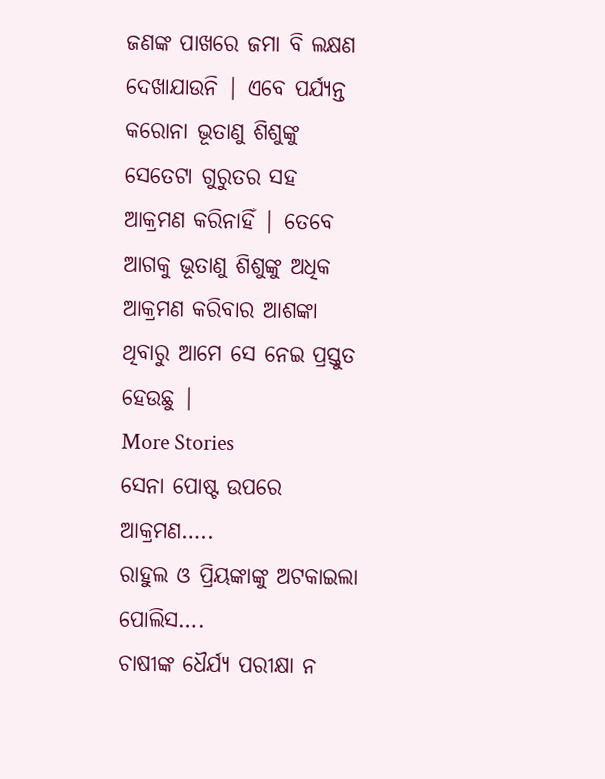ଜଣଙ୍କ ପାଖରେ ଜମା ବି ଲକ୍ଷଣ ଦେଖାଯାଉନି | ଏବେ ପର୍ଯ୍ୟନ୍ତ କରୋନା ଭୂତାଣୁ ଶିଶୁଙ୍କୁ ସେତେଟା ଗୁରୁତର ସହ ଆକ୍ରମଣ କରିନାହିଁ | ତେବେ ଆଗକୁ ଭୂତାଣୁ ଶିଶୁଙ୍କୁ ଅଧିକ ଆକ୍ରମଣ କରିବାର ଆଶଙ୍କା ଥିବାରୁ ଆମେ ସେ ନେଇ ପ୍ରସ୍ତୁତ ହେଉଛୁ |
More Stories
ସେନା ପୋଷ୍ଟ ଉପରେ ଆକ୍ରମଣ…..
ରାହୁଲ ଓ ପ୍ରିୟଙ୍କାଙ୍କୁ ଅଟକାଇଲା ପୋଲିସ….
ଚାଷୀଙ୍କ ଧୈର୍ଯ୍ୟ ପରୀକ୍ଷା ନ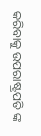କରିବାକୁ ଉପରାଷ୍ଟ୍ରପତି ଙ୍କ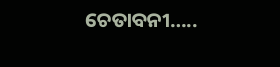ଚେତାବନୀ…..